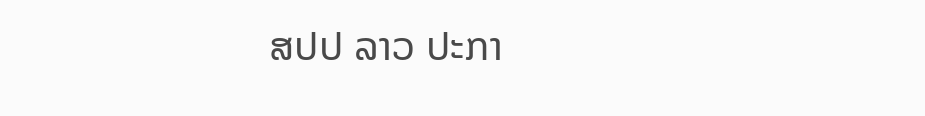ສປປ ລາວ ປະກາ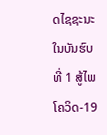ດໄຊຊະນະ ໃນບັນຮົບທີ່ 1 ສູ້ໄພໂຄວິດ-19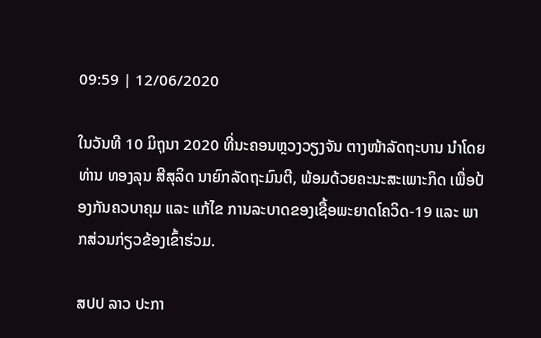09:59 | 12/06/2020

ໃນວັນທີ 10 ມິຖຸນາ 2020 ທີ່ນະຄອນຫຼວງວຽງຈັນ ຕາງໜ້າລັດຖະບານ ນຳໂດຍ ທ່ານ ທອງລຸນ ສີສຸລິດ ນາຍົກລັດຖະມົນຕີ, ພ້ອມດ້ວຍຄະນະສະເພາະກິດ ເພື່ອປ້ອງກັນຄວບາຄຸມ ແລະ ແກ້ໄຂ ການລະບາດຂອງເຊື້ອພະຍາດໂຄວິດ-19 ແລະ ພາກສ່ວນກ່ຽວຂ້ອງເຂົ້າຮ່ວມ.

ສປປ ລາວ ປະກາ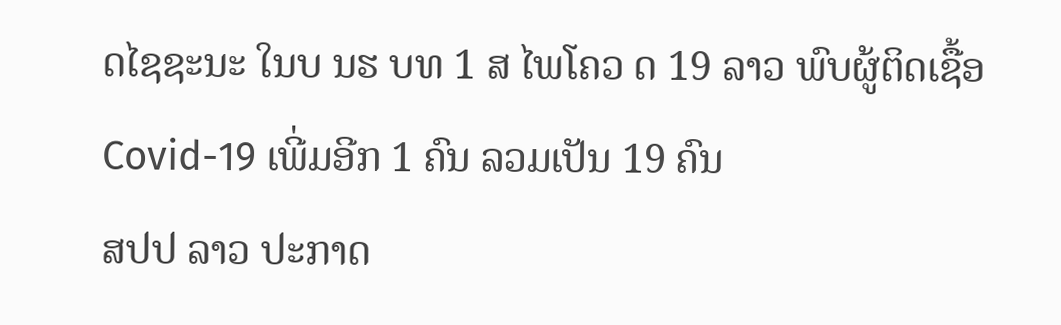ດໄຊຊະນະ ໃນບ ນຮ ບທ 1 ສ ໄພໂຄວ ດ 19 ລາວ ພົບຜູ້ຕິດເຊື້ອ Covid-19 ເພີ່ມອີກ 1 ຄົນ ລວມເປັນ 19 ຄົນ
ສປປ ລາວ ປະກາດ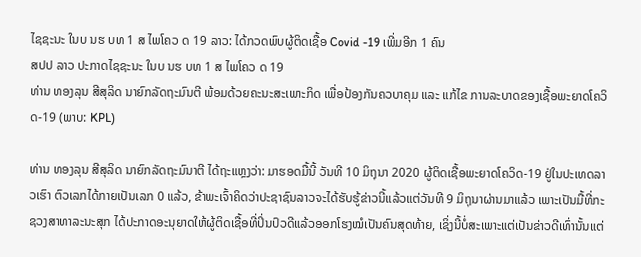ໄຊຊະນະ ໃນບ ນຮ ບທ 1 ສ ໄພໂຄວ ດ 19 ລາວ: ໄດ້ກວດພົບຜູ້ຕິດເຊື້ອ Covid -19 ເພີ່ມອີກ 1 ຄົນ
ສປປ ລາວ ປະກາດໄຊຊະນະ ໃນບ ນຮ ບທ 1 ສ ໄພໂຄວ ດ 19
ທ່ານ ທອງລຸນ ສີສຸລິດ ນາຍົກລັດຖະມົນຕີ ພ້ອມດ້ວຍຄະນະສະເພາະກິດ ເພື່ອປ້ອງກັນຄວບາຄຸມ ແລະ ແກ້ໄຂ ການລະບາດຂອງເຊື້ອພະຍາດໂຄວິດ-19 (ພາບ: KPL)

ທ່ານ ທອງລຸນ ສີສຸລິດ ນາຍົກລັດຖະມົນາຕີ ໄດ້ຖະແຫຼງວ່າ: ມາຮອດມື້ນີ້ ວັນທີ 10 ມິຖຸນາ 2020 ຜູ້ຕິດເຊື້ອພະຍາດໂຄວິດ-19 ຢູ່ໃນປະເທດລາວເຮົາ ຕົວເລກໄດ້ກາຍເປັນເລກ 0 ແລ້ວ, ຂ້າພະເຈົ້າຄິດວ່າປະຊາຊົນລາວຈະໄດ້ຮັບຮູ້ຂ່າວນີ້ແລ້ວແຕ່ວັນທີ 9 ມິຖຸນາຜ່ານມາແລ້ວ ເພາະເປັນມື້ທີ່ກະຊວງສາທາລະນະສຸກ ໄດ້ປະກາດອະນຸຍາດໃຫ້ຜູ້ຕິດເຊື້ອທີ່ປິ່ນປົວດີແລ້ວອອກໂຮງໝໍເປັນຄົນສຸດທ້າຍ, ເຊິ່ງນີ້ບໍ່ສະເພາະແຕ່ເປັນຂ່າວດີເທົ່ານັ້ນແຕ່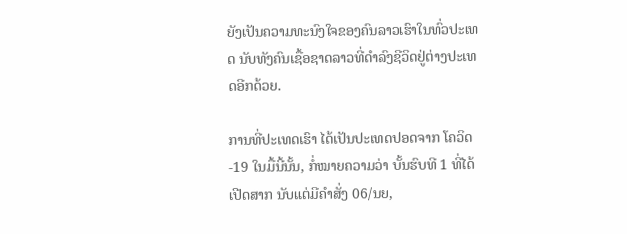ຍັງເປັນຄວາມທະນົງໃຈຂອງຄົນລາວເຮົາໃນທົ່ວປະເທດ ນັບທັງຄົນເຊື້ອຊາດລາວທີ່ດຳລົງຊີວິດຢູ່ຕ່າງປະເທດອີກດ້ວຍ.

ການທີ່ປະເທດເຮົາ ໄດ້ເປັນປະເທດປອດຈາກ ໂຄວິດ-19 ໃນມື້ນີ້ນັ້ນ, ກໍ່ໝາຍຄວາມວ່າ ບັ້ນຮົບທີ 1 ທີ່ໄດ້ເປີດສາກ ນັບແຕ່ມີຄໍາສັ່ງ 06/ນຍ,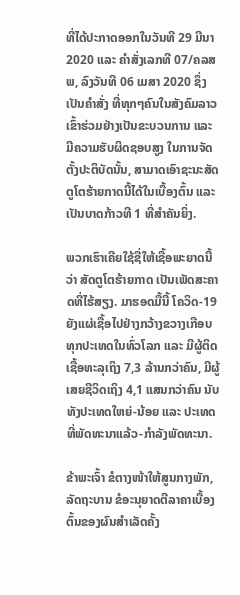ທີ່ໄດ້ປະກາດອອກໃນວັນທີ 29 ມີນາ 2020 ແລະ ຄຳສັ່ງເລກທີ 07/ຄລສພ, ລົງວັນທີ 06 ເມສາ 2020 ຊຶ່ງເປັນຄຳສັ່ງ ທີ່ທຸກໆຄົນໃນສັງຄົມລາວ ເຂົ້າຮ່ວມຢ່າງເປັນຂະບວນການ ແລະ ມີຄວາມຮັບຜິດຊອບສູງ ໃນການຈັດຕັ້ງປະຕິບັດນັ້ນ, ສາມາດເອົາຊະນະສັດຕູໂຕຮ້າຍກາດນີ້ໄດ້ໃນເບື້ອງຕົ້ນ ແລະ ເປັນບາດກ້າວທີ 1 ທີ່ສຳຄັນຍິ່ງ.

ພວກເຮົາເຄີຍໃຊ້ຊື່ໃຫ້ເຊື້ອພະຍາດນີ້ວ່າ ສັດຕູໂຕຮ້າຍກາດ ເປັນເພັດສະຄາດທີ່ໄຮ້ສຽງ. ມາຮອດມື້ນີ້ ໂຄວິດ-19 ຍັງແຜ່ເຊື້ອໄປຢ່າງກວ້າງຂວາງເກືອບທຸກປະເທດໃນທົ່ວໂລກ ແລະ ມີຜູ້ຕິດເຊື້ອທະລຸເຖິງ 7,3 ລ້ານກວ່າຄົນ, ມີຜູ້ເສຍຊີວິດເຖິງ 4,1 ແສນກວ່າຄົນ ນັບທັງປະເທດໃຫຍ່-ນ້ອຍ ແລະ ປະເທດທີ່ພັດທະນາແລ້ວ-ກໍາລັງພັດທະນາ.

ຂ້າພະເຈົ້າ ຂໍຕາງໜ້າໃຫ້ສູນກາງພັກ, ລັດຖະບານ ຂໍອະນຸຍາດຕີລາຄາເບື້ອງຕົ້ນຂອງຜົນສຳເລັດຄັ້ງ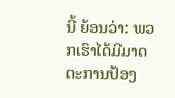ນີ້ ຍ້ອນວ່າ: ພວກເຮົາໄດ້ມີມາດຕະການປ້ອງ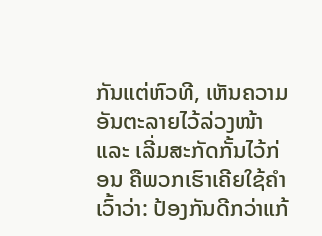ກັນແຕ່ຫົວທີ, ເຫັນຄວາມອັນຕະລາຍໄວ້ລ່ວງໜ້າ ແລະ ເລີ່ມສະກັດກັ້ນໄວ້ກ່ອນ ຄືພວກເຮົາເຄີຍໃຊ້ຄຳເວົ້າວ່າ: ປ້ອງກັນດີກວ່າແກ້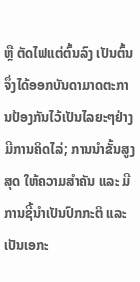ຫຼື ຕັດໄຟແຕ່ຕົ້ນລົງ ເປັນຕົ້ນ ຈຶ່ງໄດ້ອອກບັນດາມາດຕະການປ້ອງກັນໄວ້ເປັນໄລຍະໆຢ່າງມີການຄິດໄລ່; ການນຳຂັ້ນສູງສຸດ ໃຫ້ຄວາມສຳຄັນ ແລະ ມີການຊີ້ນຳເປັນປົກກະຕິ ແລະ ເປັນເອກະ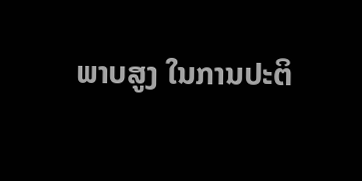ພາບສູງ ໃນການປະຕິ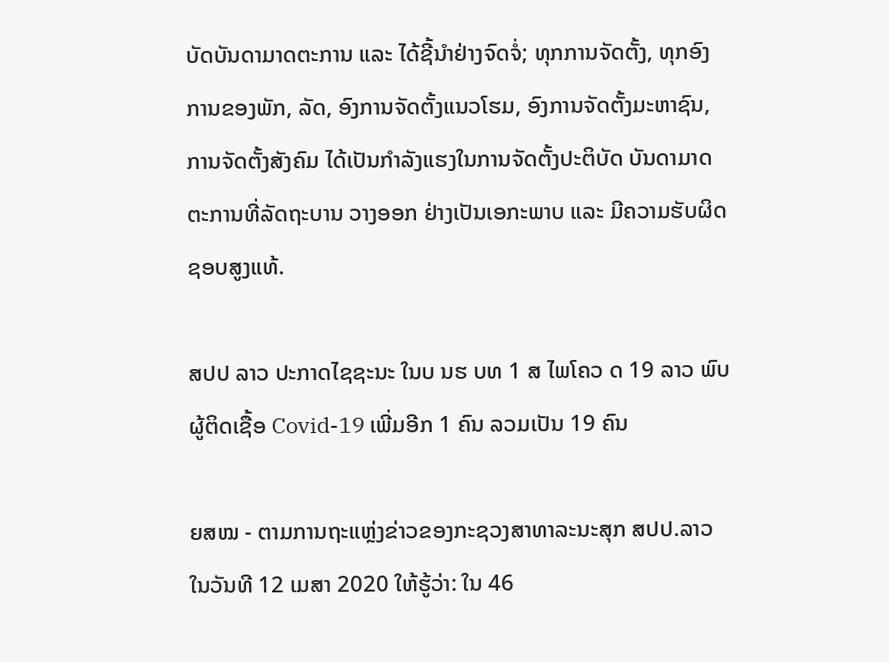ບັດບັນດາມາດຕະການ ແລະ ໄດ້ຊີ້ນຳຢ່າງຈົດຈໍ່; ທຸກການຈັດຕັ້ງ, ທຸກອົງການຂອງພັກ, ລັດ, ອົງການຈັດຕັ້ງແນວໂຮມ, ອົງການຈັດຕັ້ງມະຫາຊົນ, ການຈັດຕັ້ງສັງຄົມ ໄດ້ເປັນກຳລັງແຮງໃນການຈັດຕັ້ງປະຕິບັດ ບັນດາມາດຕະການທີ່ລັດຖະບານ ວາງອອກ ຢ່າງເປັນເອກະພາບ ແລະ ມີຄວາມຮັບຜິດຊອບສູງແທ້.

ສປປ ລາວ ປະກາດໄຊຊະນະ ໃນບ ນຮ ບທ 1 ສ ໄພໂຄວ ດ 19 ລາວ ພົບຜູ້ຕິດເຊື້ອ Covid-19 ເພີ່ມອີກ 1 ຄົນ ລວມເປັນ 19 ຄົນ

ຍສໝ - ຕາມການຖະແຫຼ່ງຂ່າວຂອງກະຊວງສາທາລະນະສຸກ ສປປ.ລາວ ໃນວັນທີ 12 ເມສາ 2020 ໃຫ້ຮູ້ວ່າ: ໃນ 46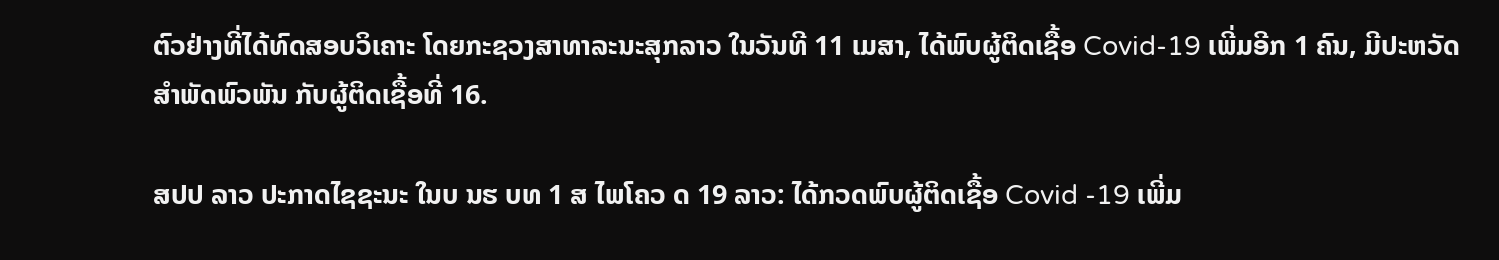ຕົວຢ່າງທີ່ໄດ້ທົດສອບວິເຄາະ ໂດຍກະຊວງສາທາລະນະສຸກລາວ ໃນວັນທີ 11 ເມສາ, ໄດ້ພົບຜູ້ຕິດເຊື້ອ Covid-19 ເພີ່ມອີກ 1 ຄົນ, ມີປະຫວັດສໍາພັດພົວພັນ ກັບຜູ້ຕິດເຊື້ອທີ່ 16.

ສປປ ລາວ ປະກາດໄຊຊະນະ ໃນບ ນຮ ບທ 1 ສ ໄພໂຄວ ດ 19 ລາວ: ໄດ້ກວດພົບຜູ້ຕິດເຊື້ອ Covid -19 ເພີ່ມ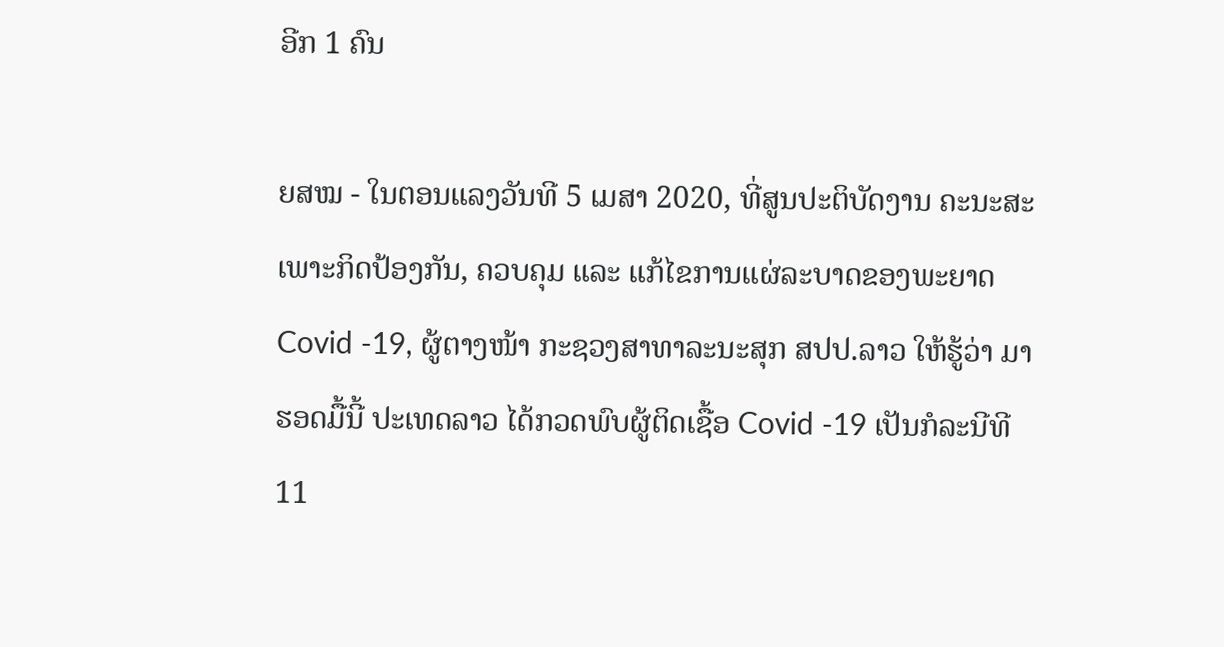ອີກ 1 ຄົນ

ຍສໝ - ໃນຕອນແລງວັນທີ 5 ເມສາ 2020, ທີ່ສູນປະຕິບັດງານ ຄະນະສະເພາະກິດປ້ອງກັນ, ຄວບຄຸມ ແລະ ແກ້ໄຂການແຜ່ລະບາດຂອງພະຍາດ Covid -19, ຜູ້ຕາງໜ້າ ກະຊວງສາທາລະນະສຸກ ສປປ.ລາວ ໃຫ້ຮູ້ວ່າ ມາຮອດມື້ນີ້ ປະເທດລາວ ໄດ້ກວດພົບຜູ້ຕິດເຊື້ອ Covid -19 ເປັນກໍລະນີທີ 11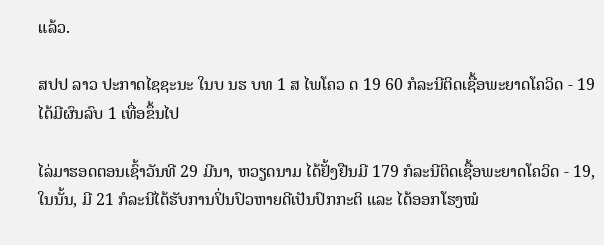ແລ້ວ.

ສປປ ລາວ ປະກາດໄຊຊະນະ ໃນບ ນຮ ບທ 1 ສ ໄພໂຄວ ດ 19 60 ກໍລະນີຕິດເຊື້ອພະຍາດໂຄວິດ - 19 ໄດ້ມີຜົນລົບ 1 ເທື່ອຂຶ້ນໄປ

ໄລ່ມາຮອດຕອນເຊົ້າວັນທີ 29 ມີນາ, ຫວຽດນາມ ໄດ້ຢັ້ງຢືນມີ 179 ກໍລະນີຕິດເຊື້ອພະຍາດໂຄວິດ - 19, ໃນນັ້ນ, ມີ 21 ກໍລະນີໄດ້ຮັບການປິ່ນປົວຫາຍດີເປັນປົກກະຕິ ແລະ ໄດ້ອອກໂຮງໝໍ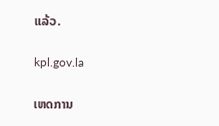ແລ້ວ.

kpl.gov.la

ເຫດການ